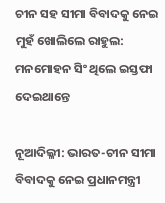ଚୀନ ସହ ସୀମା ବିବାଦକୁ ନେଇ ମୁହଁ ଖୋଲିଲେ ରାହୁଲ: ମନମୋହନ ସିଂ ଥିଲେ ଇସ୍ତଫା ଦେଇଥାନ୍ତେ

ନୂଆଦିଲ୍ଳୀ: ଭାରତ-ଚୀନ ସୀମା ବିବାଦକୁ ନେଇ ପ୍ରଧାନମନ୍ତ୍ରୀ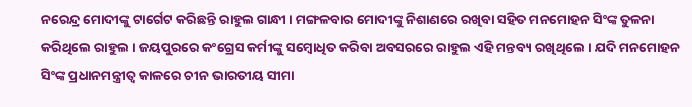ନରେନ୍ଦ୍ର ମୋଦୀଙ୍କୁ ଟାର୍ଗେଟ କରିଛନ୍ତି ରାହୁଲ ଗାନ୍ଧୀ । ମଙ୍ଗଳବାର ମୋଦୀଙ୍କୁ ନିଶାଣରେ ରଖିବା ସହିତ ମନମୋହନ ସିଂଙ୍କ ତୁଳନା କରିଥିଲେ ରାହୁଲ । ଜୟପୁରରେ କଂଗ୍ରେସ କର୍ମୀଙ୍କୁ ସମ୍ବୋଧିତ କରିବା ଅବସରରେ ରାହୁଲ ଏହି ମନ୍ତବ୍ୟ ରଖିଥିଲେ । ଯଦି ମନମୋହନ ସିଂଙ୍କ ପ୍ରଧାନମନ୍ତ୍ରୀତ୍ୱ କାଳରେ ଚୀନ ଭାରତୀୟ ସୀମା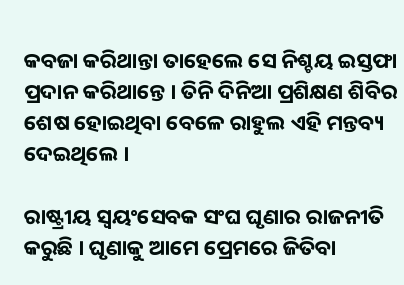କବଜା କରିଥାନ୍ତା ତାହେଲେ ସେ ନିଶ୍ଚୟ ଇସ୍ତଫା ପ୍ରଦାନ କରିଥାନ୍ତେ । ତିନି ଦିନିଆ ପ୍ରଶିକ୍ଷଣ ଶିବିର ଶେଷ ହୋଇଥିବା ବେଳେ ରାହୁଲ ଏହି ମନ୍ତବ୍ୟ ଦେଇଥିଲେ ।

ରାଷ୍ଟ୍ରୀୟ ସ୍ୱୟଂସେବକ ସଂଘ ଘୃଣାର ରାଜନୀତି କରୁଛି । ଘୃଣାକୁ ଆମେ ପ୍ରେମରେ ଜିତିବା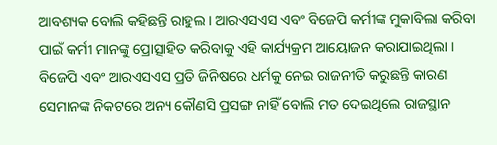ଆବଶ୍ୟକ ବୋଲି କହିଛନ୍ତି ରାହୁଲ । ଆରଏସଏସ ଏବଂ ବିଜେପି କର୍ମୀଙ୍କ ମୁକାବିଲା କରିବା ପାଇଁ କର୍ମୀ ମାନଙ୍କୁ ପ୍ରୋତ୍ସାହିତ କରିବାକୁ ଏହି କାର୍ଯ୍ୟକ୍ରମ ଆୟୋଜନ କରାଯାଇଥିଲା । ବିଜେପି ଏବଂ ଆରଏସଏସ ପ୍ରତି ଜିନିଷରେ ଧର୍ମକୁ ନେଇ ରାଜନୀତି କରୁଛନ୍ତି କାରଣ ସେମାନଙ୍କ ନିକଟରେ ଅନ୍ୟ କୌଣସି ପ୍ରସଙ୍ଗ ନାହିଁ ବୋଲି ମତ ଦେଇଥିଲେ ରାଜସ୍ଥାନ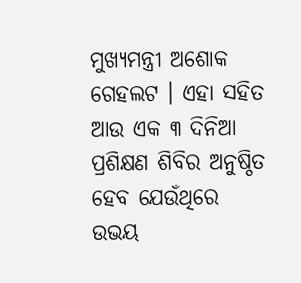ମୁଖ୍ୟମନ୍ତ୍ରୀ ଅଶୋକ ଗେହଲଟ । ଏହା ସହିତ ଆଉ ଏକ ୩ ଦିନିଆ ପ୍ରଶିକ୍ଷଣ ଶିବିର ଅନୁଷ୍ଠିତ ହେବ ଯେଉଁଥିରେ ଉଭୟ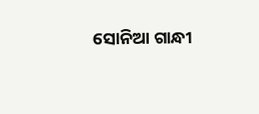ସୋନିଆ ଗାନ୍ଧୀ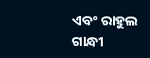ଏବଂ ରାହୁଲ ଗାନ୍ଧୀ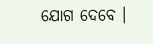ଯୋଗ ଦେବେ ।